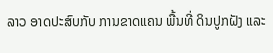ລາວ ອາດປະສົບກັບ ການຂາດແຄນ ພື້ນທີ່ ດິນປູກຝັງ ແລະ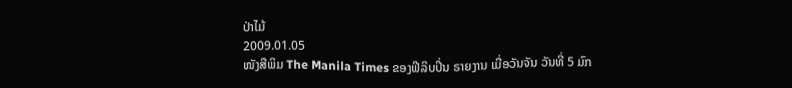ປ່າໄມ້
2009.01.05
ໜັງສືພິມ The Manila Times ຂອງຟີລິບປິ່ນ ຣາຍງານ ເມື່ອວັນຈັນ ວັນທີ່ 5 ມົກ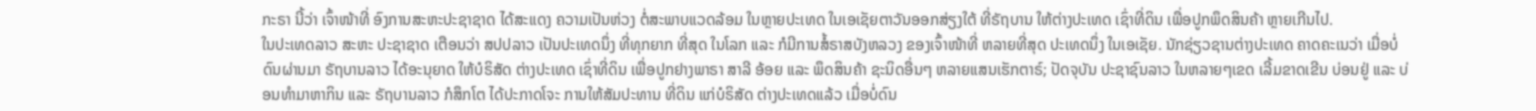ກະຣາ ນີ້ວ່າ ເຈົ້າໜ້າທີ່ ອົງການສະຫະປະຊາຊາດ ໄດ້ສະແດງ ຄວາມເປັນຫ່ວງ ຕໍ່ສະພາບແວດລ້ອມ ໃນຫຼາຍປະເທດ ໃນເອເຊັຍຕາວັນອອກສ່ຽງໃຕ້ ທີ່ຣັຖບານ ໃຫ້ຕ່າງປະເທດ ເຊົ່າທີ່ດິນ ເພື່ອປູກພຶດສິນຄ້າ ຫຼາຍເກີນໄປ.
ໃນປະເທດລາວ ສະຫະ ປະຊາຊາດ ເຕືອນວ່າ ສປປລາວ ເປັນປະເທດນຶ່ງ ທີ່ທຸກຍາກ ທີ່ສຸດ ໃນໂລກ ແລະ ກໍມີການສໍ້ຣາສບັງຫລວງ ຂອງເຈົ້າໜ້າທີ່ ຫລາຍທີ່ສຸດ ປະເທດນຶ່ງ ໃນເອເຊັຍ. ນັກຊ່ຽວຊານຕ່າງປະເທດ ຄາດຄະເນວ່າ ເມື່ອບໍ່ດົນຜ່ານມາ ຣັຖບານລາວ ໄດ້ອະນຸຍາດ ໃຫ້ບໍຣິສັດ ຕ່າງປະເທດ ເຊົ່າທີ່ດິນ ເພື່ອປູກຢາງພາຣາ ສາລີ ອ້ອຍ ແລະ ພຶດສິນຄ້າ ຊະນິດອື່ນໆ ຫລາຍແສນເຮັກຕາຣ໌; ປັດຈຸບັນ ປະຊາຊົນລາວ ໃນຫລາຍໆເຂດ ເລີ້ມຂາດເຂີນ ບ່ອນຢູ່ ແລະ ບ່ອນທຳມາຫາກິນ ແລະ ຣັຖບານລາວ ກໍສຶກໂຕ ໄດ້ປະກາດໂຈະ ການໃຫ້ສັມປະທານ ທີ່ດິນ ແກ່ບໍຣິສັດ ຕ່າງປະເທດແລ້ວ ເມື່ອບໍ່ດົນ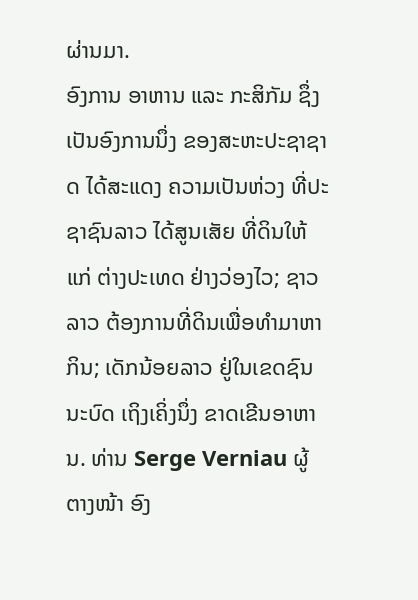ຜ່ານມາ.
ອົງການ ອາຫານ ແລະ ກະສິກັມ ຊຶ່ງເປັນອົງການນຶ່ງ ຂອງສະຫະປະຊາຊາດ ໄດ້ສະແດງ ຄວາມເປັນຫ່ວງ ທີ່ປະຊາຊົນລາວ ໄດ້ສູນເສັຍ ທີ່ດິນໃຫ້ແກ່ ຕ່າງປະເທດ ຢ່າງວ່ອງໄວ; ຊາວລາວ ຕ້ອງການທີ່ດິນເພື່ອທຳມາຫາກິນ; ເດັກນ້ອຍລາວ ຢູ່ໃນເຂດຊົນນະບົດ ເຖິງເຄິ່ງນຶ່ງ ຂາດເຂີນອາຫານ. ທ່ານ Serge Verniau ຜູ້ຕາງໜ້າ ອົງ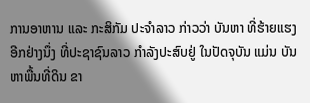ການອາຫານ ແລະ ກະສິກັມ ປະຈຳລາວ ກ່າວວ່າ ບັນຫາ ທີ່ຮ້າຍແຮງ ອີກຢ່າງນຶ່ງ ທີ່ປະຊາຊົນລາວ ກຳລັງປະສົບຢູ່ ໃນປັດຈຸບັນ ແມ່ນ ບັນຫາພື້ນທີ່ດິນ ຂາ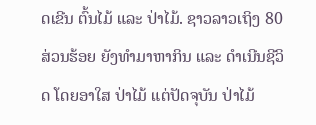ດເຂີນ ຕົ້ນໄມ້ ແລະ ປ່າໄມ້. ຊາວລາວເຖິງ 80 ສ່ວນຮ້ອຍ ຍັງທຳມາຫາກິນ ແລະ ດຳເນີນຊີວິດ ໂດຍອາໃສ ປ່າໄມ້ ແຕ່ປັດຈຸບັນ ປ່າໄມ້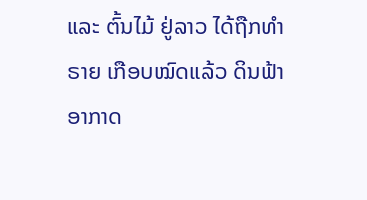ແລະ ຕົ້ນໄມ້ ຢູ່ລາວ ໄດ້ຖືກທຳຣາຍ ເກືອບໝົດແລ້ວ ດິນຟ້າອາກາດ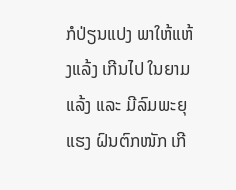ກໍປ່ຽນແປງ ພາໃຫ້ແຫ້ງແລ້ງ ເກີນໄປ ໃນຍາມແລ້ງ ແລະ ມີລົມພະຍຸແຮງ ຝົນຕົກໜັກ ເກີ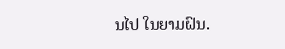ນໄປ ໃນຍາມຝົນ.